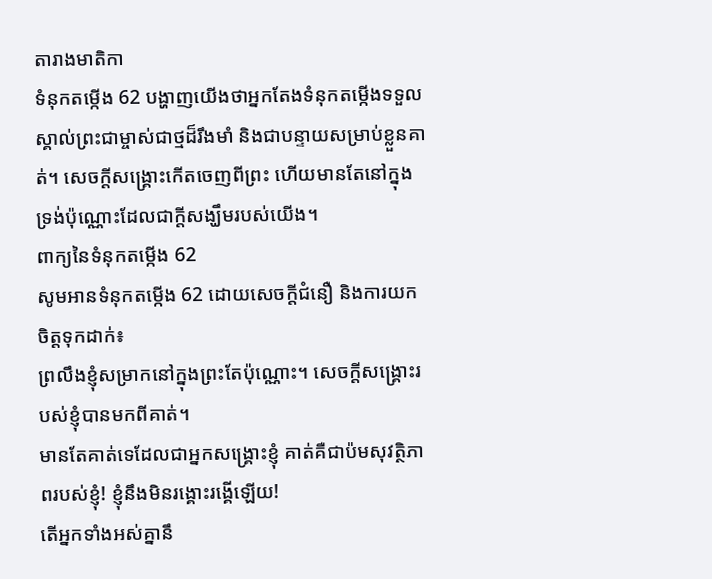តារាងមាតិកា
ទំនុកតម្កើង 62 បង្ហាញយើងថាអ្នកតែងទំនុកតម្កើងទទួលស្គាល់ព្រះជាម្ចាស់ជាថ្មដ៏រឹងមាំ និងជាបន្ទាយសម្រាប់ខ្លួនគាត់។ សេចក្ដីសង្រ្គោះកើតចេញពីព្រះ ហើយមានតែនៅក្នុងទ្រង់ប៉ុណ្ណោះដែលជាក្តីសង្ឃឹមរបស់យើង។
ពាក្យនៃទំនុកតម្កើង 62
សូមអានទំនុកតម្កើង 62 ដោយសេចក្ដីជំនឿ និងការយកចិត្តទុកដាក់៖
ព្រលឹងខ្ញុំសម្រាកនៅក្នុងព្រះតែប៉ុណ្ណោះ។ សេចក្ដីសង្គ្រោះរបស់ខ្ញុំបានមកពីគាត់។
មានតែគាត់ទេដែលជាអ្នកសង្គ្រោះខ្ញុំ គាត់គឺជាប៉មសុវត្ថិភាពរបស់ខ្ញុំ! ខ្ញុំនឹងមិនរង្គោះរង្គើឡើយ!
តើអ្នកទាំងអស់គ្នានឹ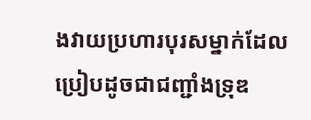ងវាយប្រហារបុរសម្នាក់ដែលប្រៀបដូចជាជញ្ជាំងទ្រុឌ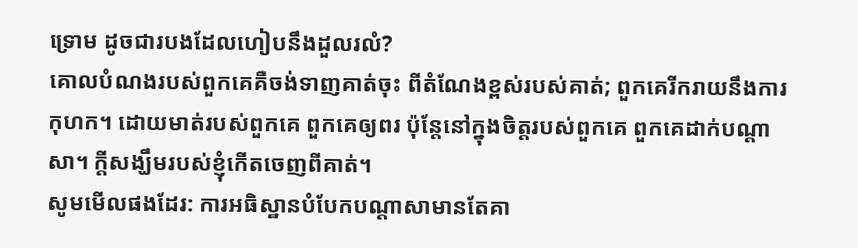ទ្រោម ដូចជារបងដែលហៀបនឹងដួលរលំ?
គោលបំណងរបស់ពួកគេគឺចង់ទាញគាត់ចុះ ពីតំណែងខ្ពស់របស់គាត់; ពួកគេរីករាយនឹងការកុហក។ ដោយមាត់របស់ពួកគេ ពួកគេឲ្យពរ ប៉ុន្តែនៅក្នុងចិត្តរបស់ពួកគេ ពួកគេដាក់បណ្តាសា។ ក្តីសង្ឃឹមរបស់ខ្ញុំកើតចេញពីគាត់។
សូមមើលផងដែរ: ការអធិស្ឋានបំបែកបណ្តាសាមានតែគា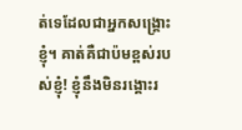ត់ទេដែលជាអ្នកសង្គ្រោះខ្ញុំ។ គាត់គឺជាប៉មខ្ពស់របស់ខ្ញុំ! ខ្ញុំនឹងមិនរង្គោះរ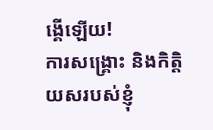ង្គើឡើយ!
ការសង្គ្រោះ និងកិត្តិយសរបស់ខ្ញុំ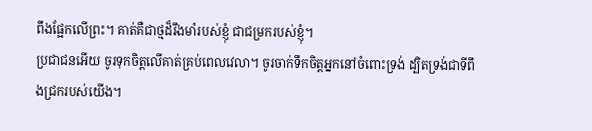ពឹងផ្អែកលើព្រះ។ គាត់គឺជាថ្មដ៏រឹងមាំរបស់ខ្ញុំ ជាជម្រករបស់ខ្ញុំ។
ប្រជាជនអើយ ចូរទុកចិត្តលើគាត់គ្រប់ពេលវេលា។ ចូរចាក់ទឹកចិត្តអ្នកនៅចំពោះទ្រង់ ដ្បិតទ្រង់ជាទីពឹងជ្រករបស់យើង។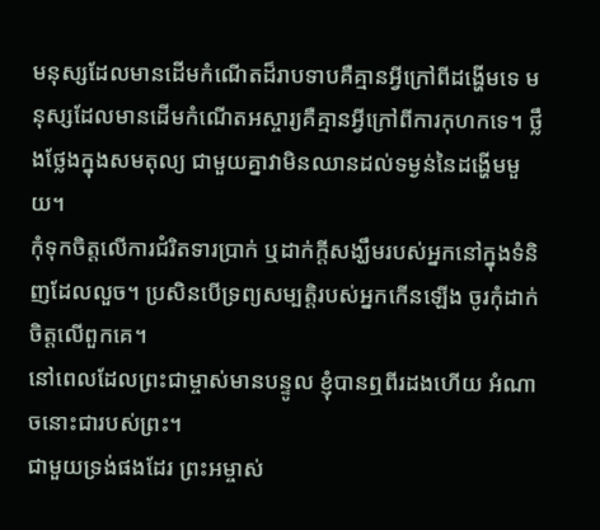មនុស្សដែលមានដើមកំណើតដ៏រាបទាបគឺគ្មានអ្វីក្រៅពីដង្ហើមទេ មនុស្សដែលមានដើមកំណើតអស្ចារ្យគឺគ្មានអ្វីក្រៅពីការកុហកទេ។ ថ្លឹងថ្លែងក្នុងសមតុល្យ ជាមួយគ្នាវាមិនឈានដល់ទម្ងន់នៃដង្ហើមមួយ។
កុំទុកចិត្តលើការជំរិតទារប្រាក់ ឬដាក់ក្តីសង្ឃឹមរបស់អ្នកនៅក្នុងទំនិញដែលលួច។ ប្រសិនបើទ្រព្យសម្បត្តិរបស់អ្នកកើនឡើង ចូរកុំដាក់ចិត្តលើពួកគេ។
នៅពេលដែលព្រះជាម្ចាស់មានបន្ទូល ខ្ញុំបានឮពីរដងហើយ អំណាចនោះជារបស់ព្រះ។
ជាមួយទ្រង់ផងដែរ ព្រះអម្ចាស់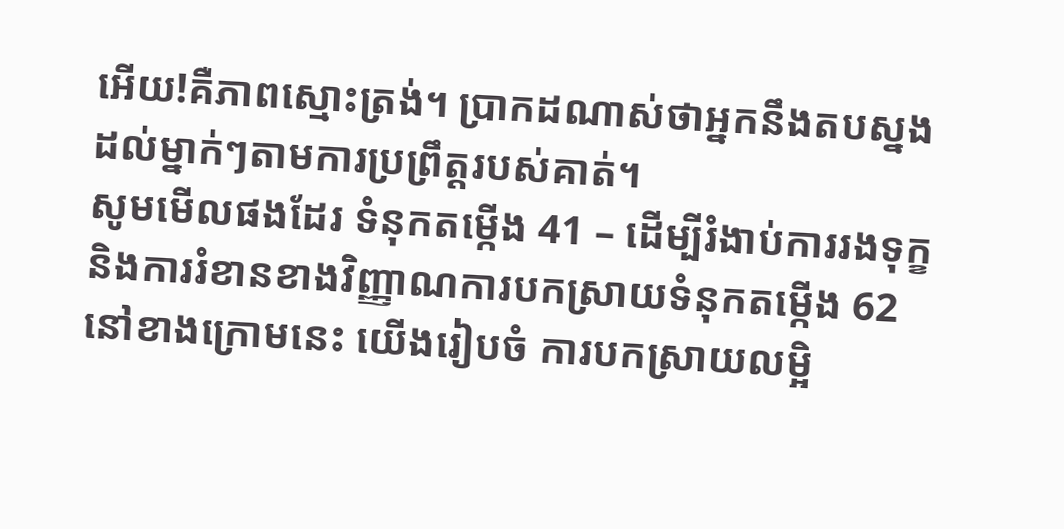អើយ!គឺភាពស្មោះត្រង់។ ប្រាកដណាស់ថាអ្នកនឹងតបស្នងដល់ម្នាក់ៗតាមការប្រព្រឹត្តរបស់គាត់។
សូមមើលផងដែរ ទំនុកតម្កើង 41 – ដើម្បីរំងាប់ការរងទុក្ខ និងការរំខានខាងវិញ្ញាណការបកស្រាយទំនុកតម្កើង 62
នៅខាងក្រោមនេះ យើងរៀបចំ ការបកស្រាយលម្អិ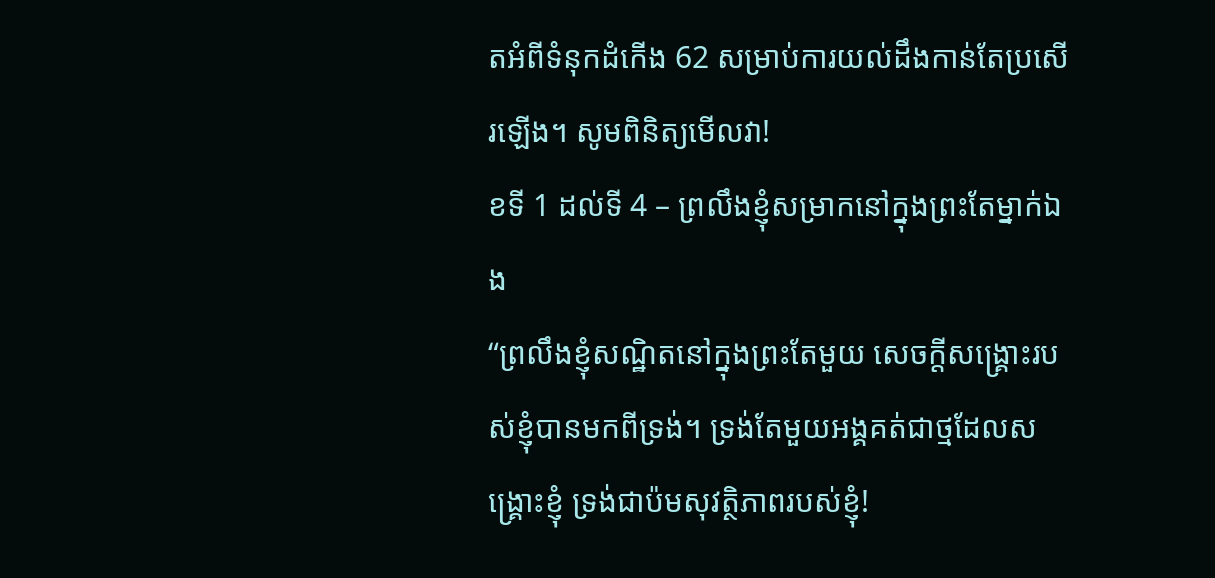តអំពីទំនុកដំកើង 62 សម្រាប់ការយល់ដឹងកាន់តែប្រសើរឡើង។ សូមពិនិត្យមើលវា!
ខទី 1 ដល់ទី 4 – ព្រលឹងខ្ញុំសម្រាកនៅក្នុងព្រះតែម្នាក់ឯង
“ព្រលឹងខ្ញុំសណ្ឋិតនៅក្នុងព្រះតែមួយ សេចក្តីសង្រ្គោះរបស់ខ្ញុំបានមកពីទ្រង់។ ទ្រង់តែមួយអង្គគត់ជាថ្មដែលសង្គ្រោះខ្ញុំ ទ្រង់ជាប៉មសុវត្ថិភាពរបស់ខ្ញុំ!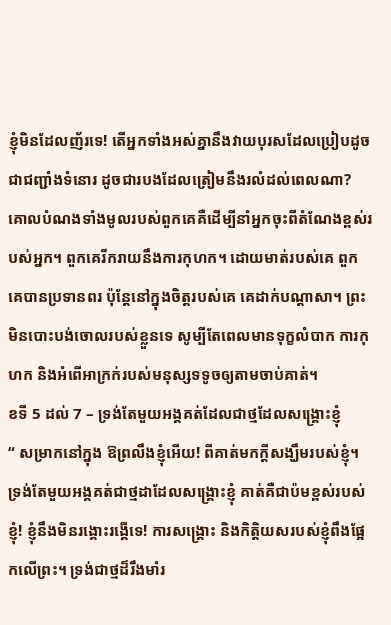ខ្ញុំមិនដែលញ័រទេ! តើអ្នកទាំងអស់គ្នានឹងវាយបុរសដែលប្រៀបដូចជាជញ្ជាំងទំនោរ ដូចជារបងដែលត្រៀមនឹងរលំដល់ពេលណា? គោលបំណងទាំងមូលរបស់ពួកគេគឺដើម្បីនាំអ្នកចុះពីតំណែងខ្ពស់របស់អ្នក។ ពួកគេរីករាយនឹងការកុហក។ ដោយមាត់របស់គេ ពួកគេបានប្រទានពរ ប៉ុន្តែនៅក្នុងចិត្តរបស់គេ គេដាក់បណ្តាសា។ ព្រះមិនបោះបង់ចោលរបស់ខ្លួនទេ សូម្បីតែពេលមានទុក្ខលំបាក ការកុហក និងអំពើអាក្រក់របស់មនុស្សទទូចឲ្យតាមចាប់គាត់។
ខទី 5 ដល់ 7 – ទ្រង់តែមួយអង្គគត់ដែលជាថ្មដែលសង្គ្រោះខ្ញុំ
“ សម្រាកនៅក្នុង ឱព្រលឹងខ្ញុំអើយ! ពីគាត់មកក្តីសង្ឃឹមរបស់ខ្ញុំ។ ទ្រង់តែមួយអង្គគត់ជាថ្មដាដែលសង្គ្រោះខ្ញុំ គាត់គឺជាប៉មខ្ពស់របស់ខ្ញុំ! ខ្ញុំនឹងមិនរង្គោះរង្គើទេ! ការសង្គ្រោះ និងកិត្តិយសរបស់ខ្ញុំពឹងផ្អែកលើព្រះ។ ទ្រង់ជាថ្មដ៏រឹងមាំរ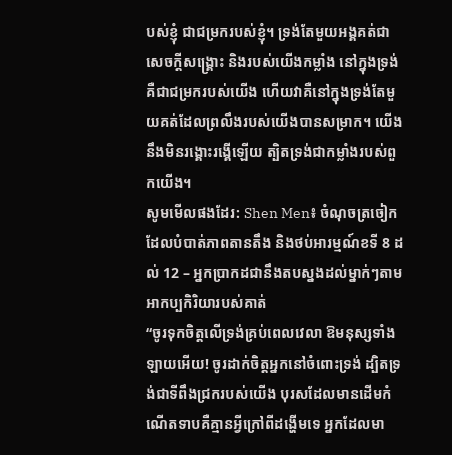បស់ខ្ញុំ ជាជម្រករបស់ខ្ញុំ។ ទ្រង់តែមួយអង្គគត់ជាសេចក្ដីសង្គ្រោះ និងរបស់យើងកម្លាំង នៅក្នុងទ្រង់គឺជាជម្រករបស់យើង ហើយវាគឺនៅក្នុងទ្រង់តែមួយគត់ដែលព្រលឹងរបស់យើងបានសម្រាក។ យើងនឹងមិនរង្គោះរង្គើឡើយ ត្បិតទ្រង់ជាកម្លាំងរបស់ពួកយើង។
សូមមើលផងដែរ: Shen Men៖ ចំណុចត្រចៀកដែលបំបាត់ភាពតានតឹង និងថប់អារម្មណ៍ខទី 8 ដល់ 12 – អ្នកប្រាកដជានឹងតបស្នងដល់ម្នាក់ៗតាមអាកប្បកិរិយារបស់គាត់
“ចូរទុកចិត្តលើទ្រង់គ្រប់ពេលវេលា ឱមនុស្សទាំងឡាយអើយ! ចូរដាក់ចិត្តអ្នកនៅចំពោះទ្រង់ ដ្បិតទ្រង់ជាទីពឹងជ្រករបស់យើង បុរសដែលមានដើមកំណើតទាបគឺគ្មានអ្វីក្រៅពីដង្ហើមទេ អ្នកដែលមា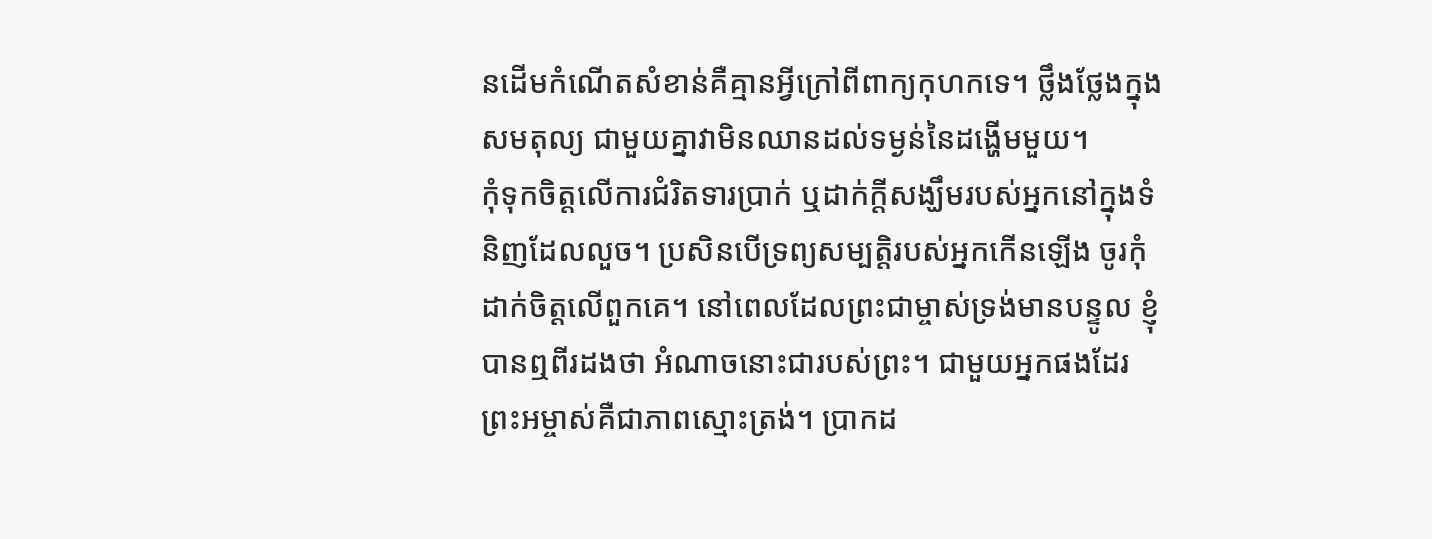នដើមកំណើតសំខាន់គឺគ្មានអ្វីក្រៅពីពាក្យកុហកទេ។ ថ្លឹងថ្លែងក្នុងសមតុល្យ ជាមួយគ្នាវាមិនឈានដល់ទម្ងន់នៃដង្ហើមមួយ។
កុំទុកចិត្តលើការជំរិតទារប្រាក់ ឬដាក់ក្តីសង្ឃឹមរបស់អ្នកនៅក្នុងទំនិញដែលលួច។ ប្រសិនបើទ្រព្យសម្បត្តិរបស់អ្នកកើនឡើង ចូរកុំដាក់ចិត្តលើពួកគេ។ នៅពេលដែលព្រះជាម្ចាស់ទ្រង់មានបន្ទូល ខ្ញុំបានឮពីរដងថា អំណាចនោះជារបស់ព្រះ។ ជាមួយអ្នកផងដែរ ព្រះអម្ចាស់គឺជាភាពស្មោះត្រង់។ ប្រាកដ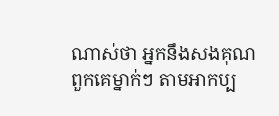ណាស់ថា អ្នកនឹងសងគុណពួកគេម្នាក់ៗ តាមអាកប្ប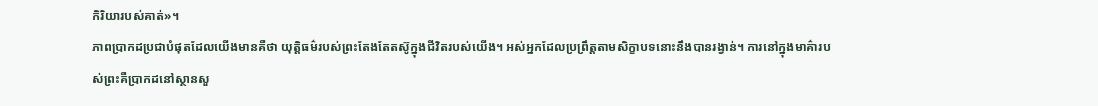កិរិយារបស់គាត់»។
ភាពប្រាកដប្រជាបំផុតដែលយើងមានគឺថា យុត្តិធម៌របស់ព្រះតែងតែតស៊ូក្នុងជីវិតរបស់យើង។ អស់អ្នកដែលប្រព្រឹត្តតាមសិក្ខាបទនោះនឹងបានរង្វាន់។ ការនៅក្នុងមាគ៌ារបស់ព្រះគឺប្រាកដនៅស្ថានសួ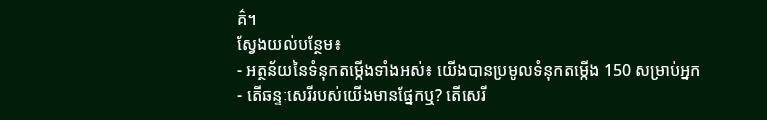គ៌។
ស្វែងយល់បន្ថែម៖
- អត្ថន័យនៃទំនុកតម្កើងទាំងអស់៖ យើងបានប្រមូលទំនុកតម្កើង 150 សម្រាប់អ្នក
- តើឆន្ទៈសេរីរបស់យើងមានផ្នែកឬ? តើសេរី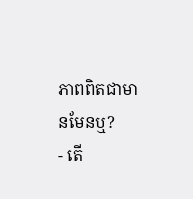ភាពពិតជាមានមែនឬ?
- តើ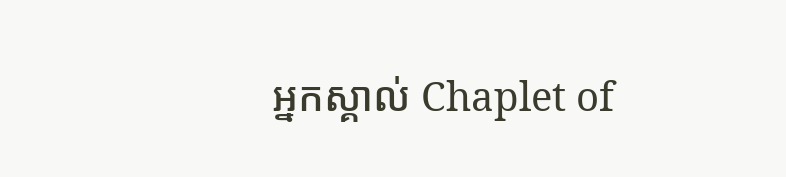អ្នកស្គាល់ Chaplet of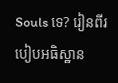Souls ទេ? រៀនពីរបៀបអធិស្ឋាន